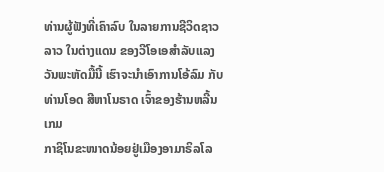ທ່ານຜູ້ຟັງທີ່ເຄົາລົບ ໃນລາຍການຊີວິດຊາວລາວ ໃນຕ່າງແດນ ຂອງວີໂອເອສຳລັບແລງ
ວັນພະຫັດມື້ນີ້ ເຮົາຈະນຳເອົາການໂອ້ລົມ ກັບທ່ານໂອດ ສີຫາໂນຣາດ ເຈົ້າຂອງຮ້ານຫລີ້ນເກມ
ກາຊິໂນຂະໜາດນ້ອຍຢູ່ເມືອງອາມາຣິລໂລ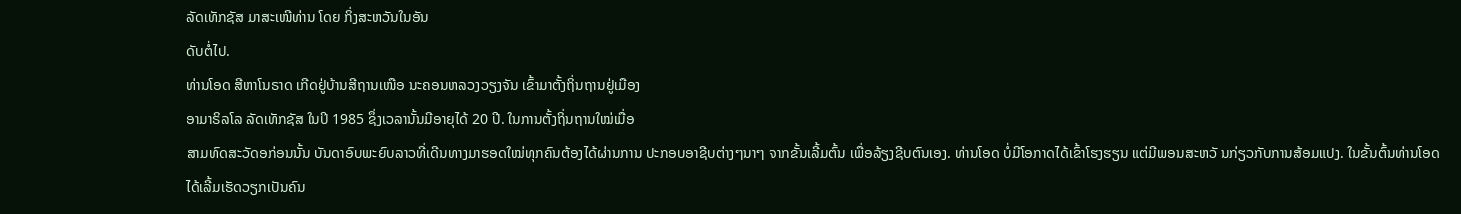ລັດເທັກຊັສ ມາສະເໜີທ່ານ ໂດຍ ກິ່ງສະຫວັນໃນອັນ
ດັບຕໍ່ໄປ.
ທ່ານໂອດ ສີຫາໂນຣາດ ເກີດຢູ່ບ້ານສີຖານເໜືອ ນະຄອນຫລວງວຽງຈັນ ເຂົ້າມາຕັ້ງຖິ່ນຖານຢູ່ເມືອງ
ອາມາຣິລໂລ ລັດເທັກຊັສ ໃນປິ 1985 ຊຶ່ງເວລານັ້ນມີອາຍຸໄດ້ 20 ປີ. ໃນການຕັ້ງຖິ່ນຖານໃໝ່ເມື່ອ
ສາມທົດສະວັດອກ່ອນນັ້ນ ບັນດາອົບພະຍົບລາວທີ່ເດີນທາງມາຮອດໃໝ່ທຸກຄົນຕ້ອງໄດ້ຜ່ານການ ປະກອບອາຊີບຕ່າງໆນາໆ ຈາກຂັ້ນເລີ້ມຕົ້ນ ເພື່ອລ້ຽງຊີບຕົນເອງ. ທ່ານໂອດ ບໍ່ມີໂອກາດໄດ້ເຂົ້າໂຮງຮຽນ ແຕ່ມີພອນສະຫວັ ນກ່ຽວກັບການສ້ອມແປງ. ໃນຂັ້ນຕົ້ນທ່ານໂອດໄດ້ເລີ້ມເຮັດວຽກເປັນຄົນ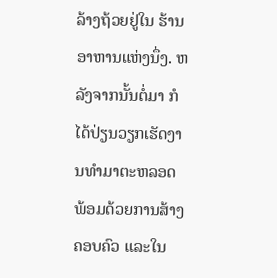ລ້າງຖ້ວຍຢູ່ໃນ ຮ້ານອາຫານແຫ່ງນຶ່ງ. ຫລັງຈາກນັ້ນຕໍ່ມາ ກໍໄດ້ປ່ຽນວຽກເຮັດງານທຳມາຕະຫລອດ ພ້ອມດ້ວຍການສ້າງຄອບຄົວ ແລະໃນ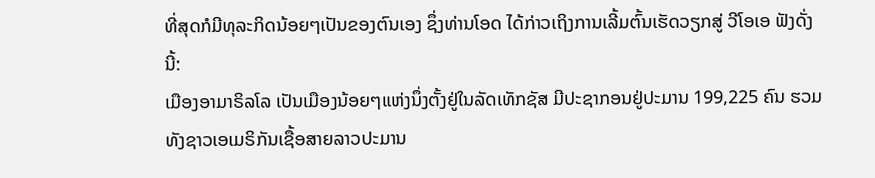ທີ່ສຸດກໍມີທຸລະກິດນ້ອຍໆເປັນຂອງຕົນເອງ ຊຶ່ງທ່ານໂອດ ໄດ້ກ່າວເຖິງການເລີ້ມຕົ້ນເຮັດວຽກສູ່ ວີໂອເອ ຟັງດັ່ງນີ້:
ເມືອງອາມາຣິລໂລ ເປັນເມືອງນ້ອຍໆແຫ່ງນຶ່ງຕັ້ງຢູ່ໃນລັດເທັກຊັສ ມີປະຊາກອນຢູ່ປະມານ 199,225 ຄົນ ຮວມທັງຊາວເອເມຣິກັນເຊື້ອສາຍລາວປະມານ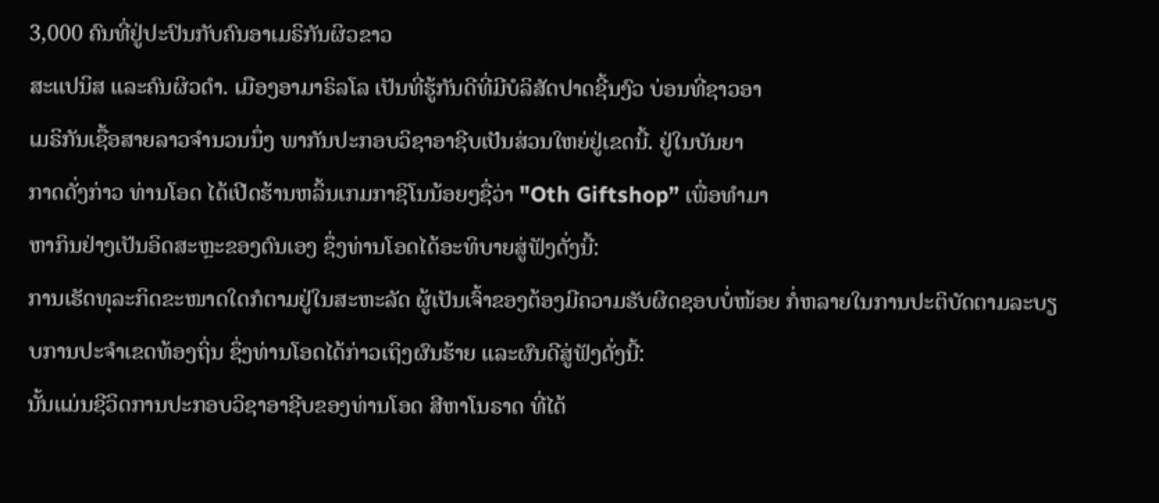3,000 ຄົນທີ່ຢູ່ປະປົນກັບຄົນອາເມຣິກັນຜິວຂາວ
ສະແປນິສ ແລະຄົນຜິວດຳ. ເມືອງອາມາຣິລໂລ ເປັນທີ່ຮູ້ກັນດີທີ່ມີບໍລິສັດປາດຊີ້ນງົວ ບ່ອນທີ່ຊາວອາ
ເມຣິກັນເຊື້ອສາຍລາວຈຳນວນນຶ່ງ ພາກັນປະກອບວິຊາອາຊີບເປັນສ່ວນໃຫຍ່ຢູ່ເຂດນີ້. ຢູ່ໃນບັນຍາ
ກາດດັ່ງກ່າວ ທ່ານໂອດ ໄດ້ເປີດຮ້ານຫລິ້ນເກມກາຊິໂນນ້ອຍໆຊື່ວ່າ "Oth Giftshop” ເພື່ອທຳມາ
ຫາກິນຢ່າງເປັນອິດສະຫຼະຂອງຕົນເອງ ຊຶ່ງທ່ານໂອດໄດ້ອະທິບາຍສູ່ຟັງດັ່ງນີ້:
ການເຮັດທຸລະກິດຂະໜາດໃດກໍຕາມຢູ່ໃນສະຫະລັດ ຜູ້ເປັນເຈົ້າຂອງຕ້ອງມີຄວາມຮັບຜິດຊອບບໍ່ໜ້ອຍ ກໍ່ຫລາຍໃນການປະຕິບັດຕາມລະບຽບການປະຈຳເຂດທ້ອງຖິ່ນ ຊຶ່ງທ່ານໂອດໄດ້ກ່າວເຖິງຜົນຮ້າຍ ແລະຜົນດີສູ່ຟັງດັ່ງນີ້:
ນັ້ນແມ່ນຊີວິດການປະກອບວິຊາອາຊີບຂອງທ່ານໂອດ ສີຫາໂນຣາດ ທີ່ໄດ້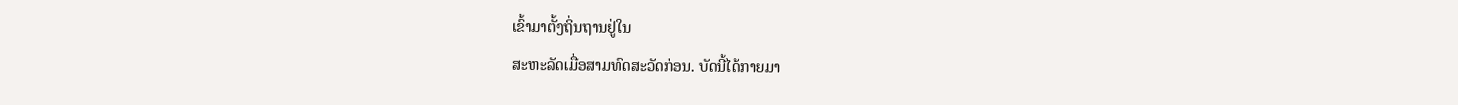ເຂົ້າມາຕັ້ງຖິ່ນຖານຢູ່ໃນ
ສະຫະລັດເມື່ອສາມທົດສະວັດກ່ອນ. ບັດນີ້ໄດ້ກາຍມາ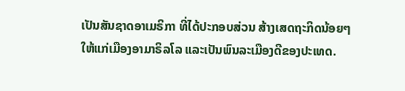ເປັນສັນຊາດອາເມຣິກາ ທີ່ໄດ້ປະກອບສ່ວນ ສ້າງເສດຖະກິດນ້ອຍໆ ໃຫ້ແກ່ເມືອງອາມາຣິລໂລ ແລະເປັນພົນລະເມືອງດີຂອງປະເທດ.